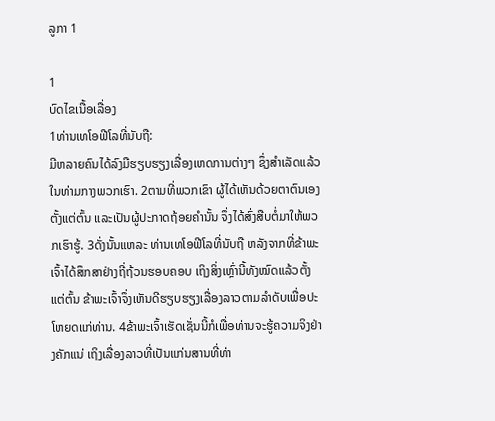ລູກາ 1

1
ບົດໄຂເນື້ອເລື່ອງ
1ທ່ານເທໂອຟີໂລທີ່ນັບຖື:
ມີຫລາຍຄົນໄດ້ລົງມືຮຽບຮຽງເລື່ອງເຫດການຕ່າງໆ ຊຶ່ງສຳເລັດແລ້ວໃນທ່າມກາງພວກເຮົາ. 2ຕາມທີ່ພວກເຂົາ ຜູ້ໄດ້ເຫັນດ້ວຍຕາຕົນເອງຕັ້ງແຕ່ຕົ້ນ ແລະເປັນຜູ້ປະກາດຖ້ອຍຄຳນັ້ນ ຈຶ່ງໄດ້ສົ່ງສືບຕໍ່ມາໃຫ້ພວກເຮົາຮູ້. 3ດັ່ງນັ້ນແຫລະ ທ່ານເທໂອຟີໂລທີ່ນັບຖື ຫລັງຈາກທີ່ຂ້າພະເຈົ້າໄດ້ສຶກສາຢ່າງຖີ່ຖ້ວນຮອບຄອບ ເຖິງສິ່ງເຫຼົ່ານີ້ທັງໝົດແລ້ວຕັ້ງແຕ່ຕົ້ນ ຂ້າພະເຈົ້າຈຶ່ງເຫັນດີຮຽບຮຽງເລື່ອງລາວຕາມລຳດັບເພື່ອປະໂຫຍດແກ່ທ່ານ. 4ຂ້າພະເຈົ້າເຮັດເຊັ່ນນີ້ກໍເພື່ອທ່ານຈະຮູ້ຄວາມຈິງຢ່າງຄັກແນ່ ເຖິງເລື່ອງລາວທີ່ເປັນແກ່ນສານທີ່ທ່າ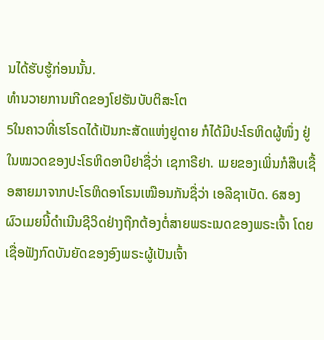ນໄດ້ຮັບຮູ້ກ່ອນນັ້ນ.
ທຳນວາຍການເກີດຂອງໂຢຮັນບັບຕິສະໂຕ
5ໃນຄາວທີ່ເຮໂຣດໄດ້ເປັນກະສັດແຫ່ງຢູດາຍ ກໍໄດ້ມີປະໂຣຫິດຜູ້ໜຶ່ງ ຢູ່ໃນໝວດຂອງປະໂຣຫິດອາບີຢາຊື່ວ່າ ເຊກາຣີຢາ. ເມຍຂອງເພິ່ນກໍສືບເຊື້ອສາຍມາຈາກປະໂຣຫິດອາໂຣນເໝືອນກັນຊື່ວ່າ ເອລີຊາເບັດ. 6ສອງຜົວເມຍນີ້ດຳເນີນຊີວິດຢ່າງຖືກຕ້ອງຕໍ່ສາຍພຣະເນດຂອງພຣະເຈົ້າ ໂດຍເຊື່ອຟັງກົດບັນຍັດຂອງອົງພຣະຜູ້ເປັນເຈົ້າ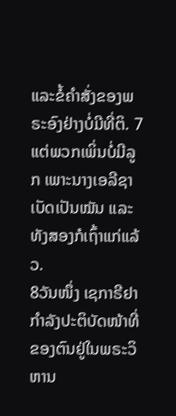ແລະຂໍ້ຄຳສັ່ງຂອງພຣະອົງຢ່າງບໍ່ມີທີ່ຕິ. 7ແຕ່ພວກເພິ່ນບໍ່ມີລູກ ເພາະນາງເອລີຊາເບັດເປັນໝັນ ແລະທັງສອງກໍເຖົ້າແກ່ແລ້ວ.
8ວັນໜຶ່ງ ເຊກາຣີຢາກຳລັງປະຕິບັດໜ້າທີ່ຂອງຕົນຢູ່ໃນພຣະວິຫານ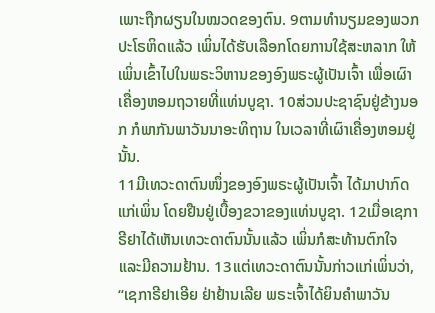ເພາະຖືກຜຽນໃນໝວດຂອງຕົນ. 9ຕາມທຳນຽມຂອງພວກປະໂຣຫິດແລ້ວ ເພິ່ນໄດ້ຮັບເລືອກໂດຍການໃຊ້ສະຫລາກ ໃຫ້ເພິ່ນເຂົ້າໄປໃນພຣະວິຫານຂອງອົງພຣະຜູ້ເປັນເຈົ້າ ເພື່ອເຜົາເຄື່ອງຫອມຖວາຍທີ່ແທ່ນບູຊາ. 10ສ່ວນປະຊາຊົນຢູ່ຂ້າງນອກ ກໍພາກັນພາວັນນາອະທິຖານ ໃນເວລາທີ່ເຜົາເຄື່ອງຫອມຢູ່ນັ້ນ.
11ມີເທວະດາຕົນໜຶ່ງຂອງອົງພຣະຜູ້ເປັນເຈົ້າ ໄດ້ມາປາກົດແກ່ເພິ່ນ ໂດຍຢືນຢູ່ເບື້ອງຂວາຂອງແທ່ນບູຊາ. 12ເມື່ອເຊກາຣີຢາໄດ້ເຫັນເທວະດາຕົນນັ້ນແລ້ວ ເພິ່ນກໍສະທ້ານຕົກໃຈ ແລະມີຄວາມຢ້ານ. 13ແຕ່ເທວະດາຕົນນັ້ນກ່າວແກ່ເພິ່ນວ່າ, “ເຊກາຣີຢາເອີຍ ຢ່າຢ້ານເລີຍ ພຣະເຈົ້າໄດ້ຍິນຄຳພາວັນ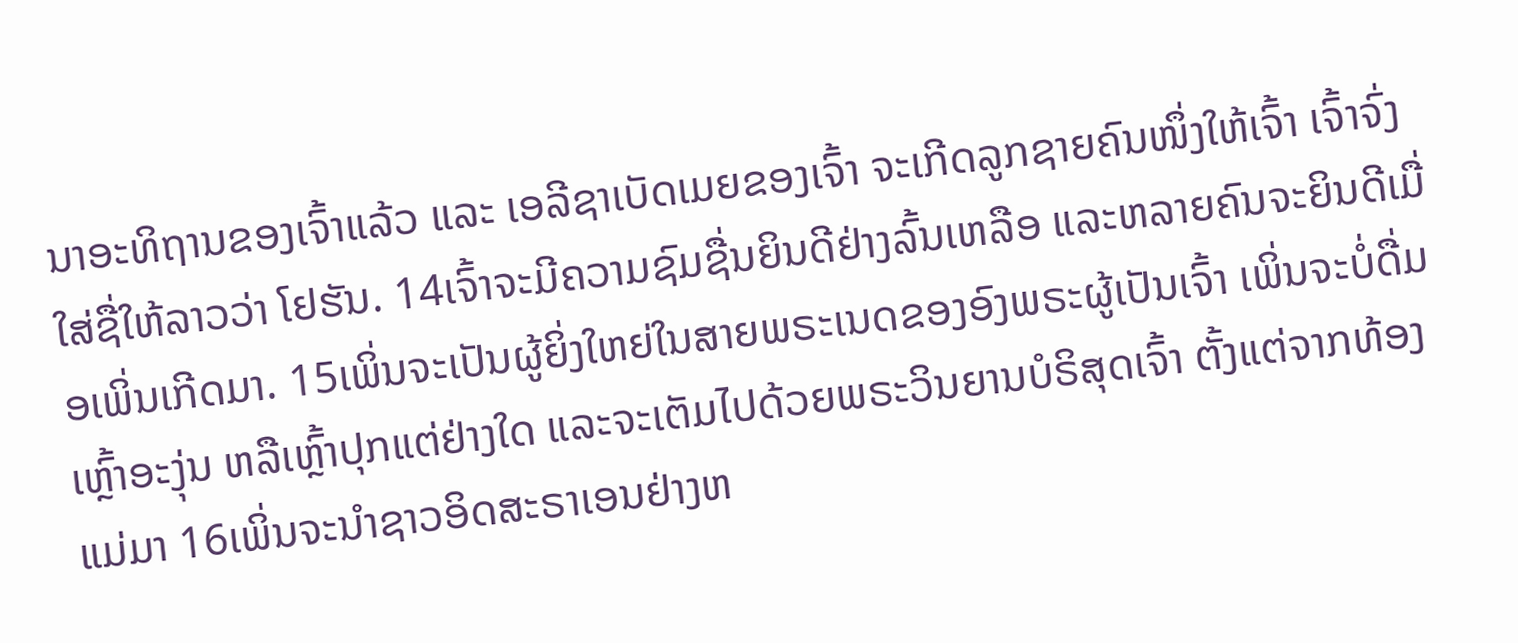ນາອະທິຖານຂອງເຈົ້າແລ້ວ ແລະ ເອລີຊາເບັດເມຍຂອງເຈົ້າ ຈະເກີດລູກຊາຍຄົນໜຶ່ງໃຫ້ເຈົ້າ ເຈົ້າຈົ່ງໃສ່ຊື່ໃຫ້ລາວວ່າ ໂຢຮັນ. 14ເຈົ້າຈະມີຄວາມຊົມຊື່ນຍິນດີຢ່າງລົ້ນເຫລືອ ແລະຫລາຍຄົນຈະຍິນດີເມື່ອເພິ່ນເກີດມາ. 15ເພິ່ນຈະເປັນຜູ້ຍິ່ງໃຫຍ່ໃນສາຍພຣະເນດຂອງອົງພຣະຜູ້ເປັນເຈົ້າ ເພິ່ນຈະບໍ່ດື່ມເຫຼົ້າອະງຸ່ນ ຫລືເຫຼົ້າປຸກແຕ່ຢ່າງໃດ ແລະຈະເຕັມໄປດ້ວຍພຣະວິນຍານບໍຣິສຸດເຈົ້າ ຕັ້ງແຕ່ຈາກທ້ອງແມ່ມາ 16ເພິ່ນຈະນຳຊາວອິດສະຣາເອນຢ່າງຫ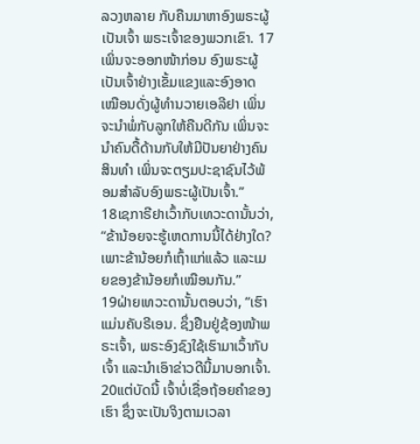ລວງຫລາຍ ກັບຄືນມາຫາອົງພຣະຜູ້ເປັນເຈົ້າ ພຣະເຈົ້າຂອງພວກເຂົາ. 17ເພິ່ນຈະອອກໜ້າກ່ອນ ອົງພຣະຜູ້ເປັນເຈົ້າຢ່າງເຂັ້ມແຂງແລະອົງອາດ ເໝືອນດັ່ງຜູ້ທຳນວາຍເອລີຢາ ເພິ່ນຈະນຳພໍ່ກັບລູກໃຫ້ຄືນດີກັນ ເພິ່ນຈະນຳຄົນດື້ດ້ານກັບໃຫ້ມີປັນຍາຢ່າງຄົນສິນທຳ ເພິ່ນຈະຕຽມປະຊາຊົນໄວ້ພ້ອມສຳລັບອົງພຣະຜູ້ເປັນເຈົ້າ.”
18ເຊກາຣີຢາເວົ້າກັບເທວະດານັ້ນວ່າ, “ຂ້ານ້ອຍຈະຮູ້ເຫດການນີ້ໄດ້ຢ່າງໃດ? ເພາະຂ້ານ້ອຍກໍເຖົ້າແກ່ແລ້ວ ແລະເມຍຂອງຂ້ານ້ອຍກໍເໝືອນກັນ.”
19ຝ່າຍເທວະດານັ້ນຕອບວ່າ, “ເຮົາແມ່ນຄັບຣີເອນ. ຊຶ່ງຢືນຢູ່ຊ້ອງໜ້າພຣະເຈົ້າ, ພຣະອົງຊົງໃຊ້ເຮົາມາເວົ້າກັບເຈົ້າ ແລະນຳເອົາຂ່າວດີນີ້ມາບອກເຈົ້າ. 20ແຕ່ບັດນີ້ ເຈົ້າບໍ່ເຊື່ອຖ້ອຍຄຳຂອງເຮົາ ຊຶ່ງຈະເປັນຈິງຕາມເວລາ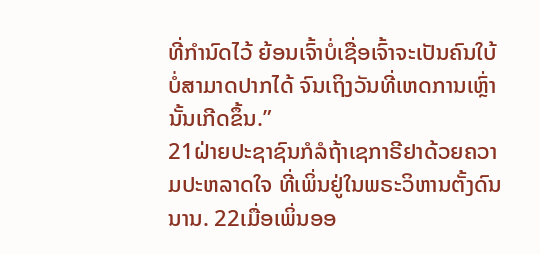ທີ່ກຳນົດໄວ້ ຍ້ອນເຈົ້າບໍ່ເຊື່ອເຈົ້າຈະເປັນຄົນໃບ້ບໍ່ສາມາດປາກໄດ້ ຈົນເຖິງວັນທີ່ເຫດການເຫຼົ່ານັ້ນເກີດຂຶ້ນ.”
21ຝ່າຍປະຊາຊົນກໍລໍຖ້າເຊກາຣີຢາດ້ວຍຄວາມປະຫລາດໃຈ ທີ່ເພິ່ນຢູ່ໃນພຣະວິຫານຕັ້ງດົນນານ. 22ເມື່ອເພິ່ນອອ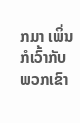ກມາ ເພິ່ນກໍເວົ້າກັບພວກເຂົາ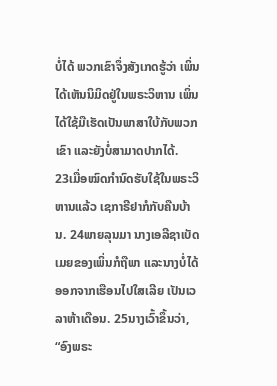ບໍ່ໄດ້ ພວກເຂົາຈຶ່ງສັງເກດຮູ້ວ່າ ເພິ່ນໄດ້ເຫັນນິມິດຢູ່ໃນພຣະວິຫານ ເພິ່ນໄດ້ໃຊ້ມືເຮັດເປັນພາສາໃບ້ກັບພວກເຂົາ ແລະຍັງບໍ່ສາມາດປາກໄດ້.
23ເມື່ອໝົດກຳນົດຮັບໃຊ້ໃນພຣະວິຫານແລ້ວ ເຊກາຣີຢາກໍກັບຄືນບ້ານ. 24ພາຍລຸນມາ ນາງເອລີຊາເບັດເມຍຂອງເພິ່ນກໍຖືພາ ແລະນາງບໍ່ໄດ້ອອກຈາກເຮືອນໄປໃສເລີຍ ເປັນເວລາຫ້າເດືອນ. 25ນາງເວົ້າຂຶ້ນວ່າ, “ອົງພຣະ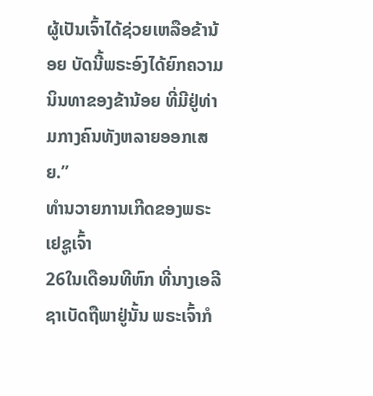ຜູ້ເປັນເຈົ້າໄດ້ຊ່ວຍເຫລືອຂ້ານ້ອຍ ບັດນີ້ພຣະອົງໄດ້ຍົກຄວາມນິນທາຂອງຂ້ານ້ອຍ ທີ່ມີຢູ່ທ່າມກາງຄົນທັງຫລາຍອອກເສຍ.”
ທຳນວາຍການເກີດຂອງພຣະເຢຊູເຈົ້າ
26ໃນເດືອນທີຫົກ ທີ່ນາງເອລີຊາເບັດຖືພາຢູ່ນັ້ນ ພຣະເຈົ້າກໍ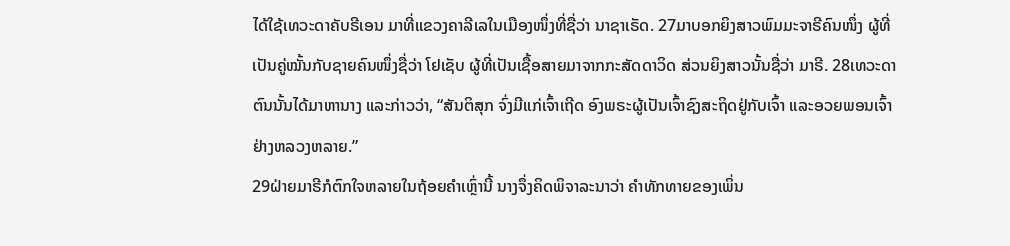ໄດ້ໃຊ້ເທວະດາຄັບຣີເອນ ມາທີ່ແຂວງຄາລີເລໃນເມືອງໜຶ່ງທີ່ຊື່ວ່າ ນາຊາເຣັດ. 27ມາບອກຍິງສາວພົມມະຈາຣີຄົນໜຶ່ງ ຜູ້ທີ່ເປັນຄູ່ໝັ້ນກັບຊາຍຄົນໜຶ່ງຊື່ວ່າ ໂຢເຊັບ ຜູ້ທີ່ເປັນເຊື້ອສາຍມາຈາກກະສັດດາວິດ ສ່ວນຍິງສາວນັ້ນຊື່ວ່າ ມາຣີ. 28ເທວະດາຕົນນັ້ນໄດ້ມາຫານາງ ແລະກ່າວວ່າ, “ສັນຕິສຸກ ຈົ່ງມີແກ່ເຈົ້າເຖີດ ອົງພຣະຜູ້ເປັນເຈົ້າຊົງສະຖິດຢູ່ກັບເຈົ້າ ແລະອວຍພອນເຈົ້າຢ່າງຫລວງຫລາຍ.”
29ຝ່າຍມາຣີກໍຕົກໃຈຫລາຍໃນຖ້ອຍຄຳເຫຼົ່ານີ້ ນາງຈຶ່ງຄິດພິຈາລະນາວ່າ ຄຳທັກທາຍຂອງເພິ່ນ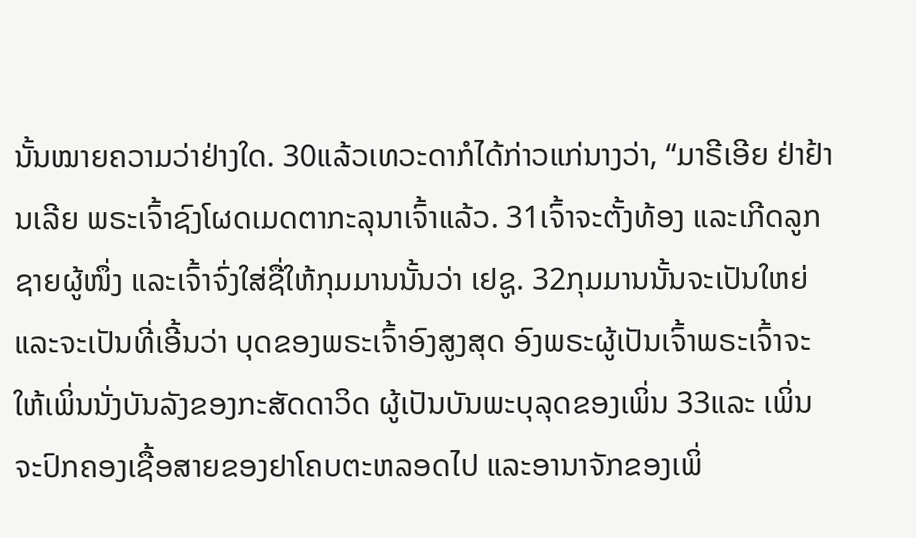ນັ້ນໝາຍຄວາມວ່າຢ່າງໃດ. 30ແລ້ວເທວະດາກໍໄດ້ກ່າວແກ່ນາງວ່າ, “ມາຣີເອີຍ ຢ່າຢ້ານເລີຍ ພຣະເຈົ້າຊົງໂຜດເມດຕາກະລຸນາເຈົ້າແລ້ວ. 31ເຈົ້າຈະຕັ້ງທ້ອງ ແລະເກີດລູກຊາຍຜູ້ໜຶ່ງ ແລະເຈົ້າຈົ່ງໃສ່ຊື່ໃຫ້ກຸມມານນັ້ນວ່າ ເຢຊູ. 32ກຸມມານນັ້ນຈະເປັນໃຫຍ່ ແລະຈະເປັນທີ່ເອີ້ນວ່າ ບຸດຂອງພຣະເຈົ້າອົງສູງສຸດ ອົງພຣະຜູ້ເປັນເຈົ້າພຣະເຈົ້າຈະໃຫ້ເພິ່ນນັ່ງບັນລັງຂອງກະສັດດາວິດ ຜູ້ເປັນບັນພະບຸລຸດຂອງເພິ່ນ 33ແລະ ເພິ່ນຈະປົກຄອງເຊື້ອສາຍຂອງຢາໂຄບຕະຫລອດໄປ ແລະອານາຈັກຂອງເພິ່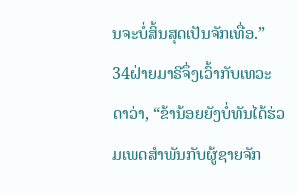ນຈະບໍ່ສິ້ນສຸດເປັນຈັກເທື່ອ.”
34ຝ່າຍມາຣີຈຶ່ງເວົ້າກັບເທວະດາວ່າ, “ຂ້ານ້ອຍຍັງບໍ່ທັນໄດ້ຮ່ວມເພດສຳພັນກັບຜູ້ຊາຍຈັກ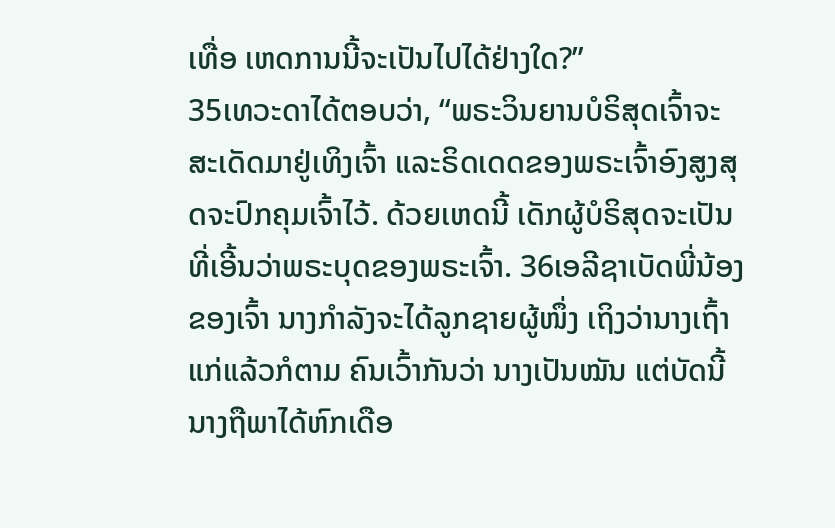ເທື່ອ ເຫດການນີ້ຈະເປັນໄປໄດ້ຢ່າງໃດ?”
35ເທວະດາໄດ້ຕອບວ່າ, “ພຣະວິນຍານບໍຣິສຸດເຈົ້າຈະສະເດັດມາຢູ່ເທິງເຈົ້າ ແລະຣິດເດດຂອງພຣະເຈົ້າອົງສູງສຸດຈະປົກຄຸມເຈົ້າໄວ້. ດ້ວຍເຫດນີ້ ເດັກຜູ້ບໍຣິສຸດຈະເປັນທີ່ເອີ້ນວ່າພຣະບຸດຂອງພຣະເຈົ້າ. 36ເອລີຊາເບັດພີ່ນ້ອງຂອງເຈົ້າ ນາງກຳລັງຈະໄດ້ລູກຊາຍຜູ້ໜຶ່ງ ເຖິງວ່ານາງເຖົ້າແກ່ແລ້ວກໍຕາມ ຄົນເວົ້າກັນວ່າ ນາງເປັນໝັນ ແຕ່ບັດນີ້ນາງຖືພາໄດ້ຫົກເດືອ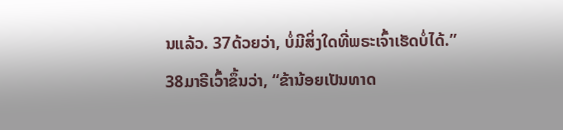ນແລ້ວ. 37ດ້ວຍວ່າ, ບໍ່ມີສິ່ງໃດທີ່ພຣະເຈົ້າເຮັດບໍ່ໄດ້.”
38ມາຣີເວົ້າຂຶ້ນວ່າ, “ຂ້ານ້ອຍເປັນທາດ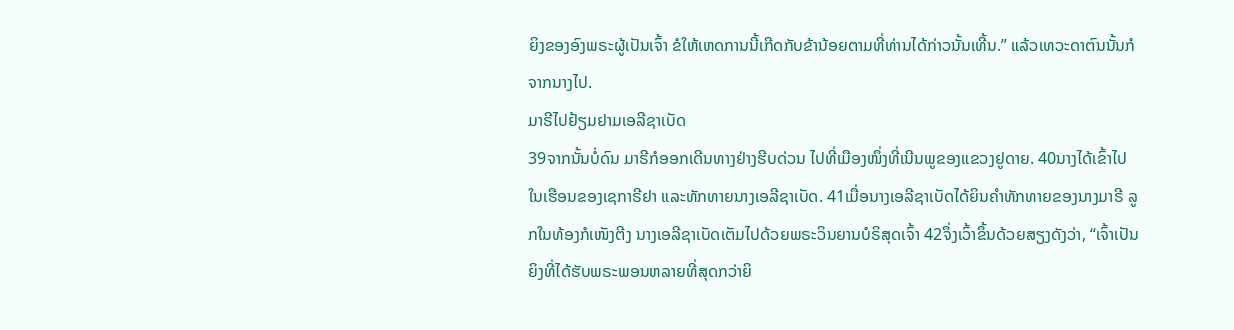ຍິງຂອງອົງພຣະຜູ້ເປັນເຈົ້າ ຂໍໃຫ້ເຫດການນີ້ເກີດກັບຂ້ານ້ອຍຕາມທີ່ທ່ານໄດ້ກ່າວນັ້ນເທີ້ນ.” ແລ້ວເທວະດາຕົນນັ້ນກໍຈາກນາງໄປ.
ມາຣີໄປຢ້ຽມຢາມເອລີຊາເບັດ
39ຈາກນັ້ນບໍ່ດົນ ມາຣີກໍອອກເດີນທາງຢ່າງຮີບດ່ວນ ໄປທີ່ເມືອງໜຶ່ງທີ່ເນີນພູຂອງແຂວງຢູດາຍ. 40ນາງໄດ້ເຂົ້າໄປໃນເຮືອນຂອງເຊກາຣີຢາ ແລະທັກທາຍນາງເອລີຊາເບັດ. 41ເມື່ອນາງເອລີຊາເບັດໄດ້ຍິນຄຳທັກທາຍຂອງນາງມາຣີ ລູກໃນທ້ອງກໍເໜັງຕີງ ນາງເອລີຊາເບັດເຕັມໄປດ້ວຍພຣະວິນຍານບໍຣິສຸດເຈົ້າ 42ຈຶ່ງເວົ້າຂຶ້ນດ້ວຍສຽງດັງວ່າ, “ເຈົ້າເປັນຍິງທີ່ໄດ້ຮັບພຣະພອນຫລາຍທີ່ສຸດກວ່າຍິ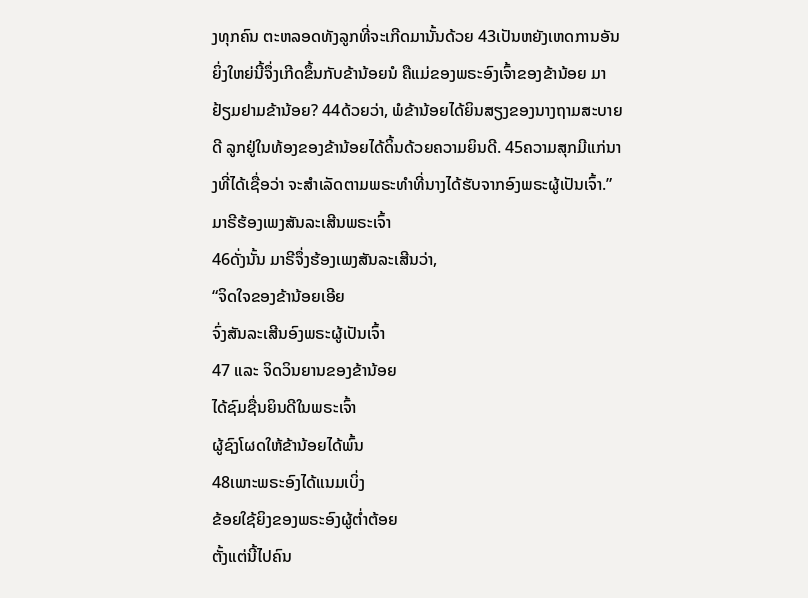ງທຸກຄົນ ຕະຫລອດທັງລູກທີ່ຈະເກີດມານັ້ນດ້ວຍ 43ເປັນຫຍັງເຫດການອັນຍິ່ງໃຫຍ່ນີ້ຈຶ່ງເກີດຂຶ້ນກັບຂ້ານ້ອຍນໍ ຄືແມ່ຂອງພຣະອົງເຈົ້າຂອງຂ້ານ້ອຍ ມາຢ້ຽມຢາມຂ້ານ້ອຍ? 44ດ້ວຍວ່າ, ພໍຂ້ານ້ອຍໄດ້ຍິນສຽງຂອງນາງຖາມສະບາຍດີ ລູກຢູ່ໃນທ້ອງຂອງຂ້ານ້ອຍໄດ້ດິ້ນດ້ວຍຄວາມຍິນດີ. 45ຄວາມສຸກມີແກ່ນາງທີ່ໄດ້ເຊື່ອວ່າ ຈະສຳເລັດຕາມພຣະທຳທີ່ນາງໄດ້ຮັບຈາກອົງພຣະຜູ້ເປັນເຈົ້າ.”
ມາຣີຮ້ອງເພງສັນລະເສີນພຣະເຈົ້າ
46ດັ່ງນັ້ນ ມາຣີຈຶ່ງຮ້ອງເພງສັນລະເສີນວ່າ,
“ຈິດໃຈຂອງຂ້ານ້ອຍເອີຍ
ຈົ່ງສັນລະເສີນອົງພຣະຜູ້ເປັນເຈົ້າ
47 ແລະ ຈິດວິນຍານຂອງຂ້ານ້ອຍ
ໄດ້ຊົມຊື່ນຍິນດີໃນພຣະເຈົ້າ
ຜູ້ຊົງໂຜດໃຫ້ຂ້ານ້ອຍໄດ້ພົ້ນ
48ເພາະພຣະອົງໄດ້ແນມເບິ່ງ
ຂ້ອຍໃຊ້ຍິງຂອງພຣະອົງຜູ້ຕໍ່າຕ້ອຍ
ຕັ້ງແຕ່ນີ້ໄປຄົນ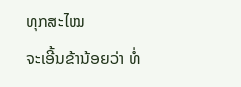ທຸກສະໄໝ
ຈະເອີ້ນຂ້ານ້ອຍວ່າ ທໍ່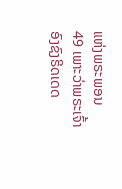ແຫ່ງພຣະພອນ
49 ເພາະວ່າພຣະເຈົ້າອົງຊົງຣິດເດດ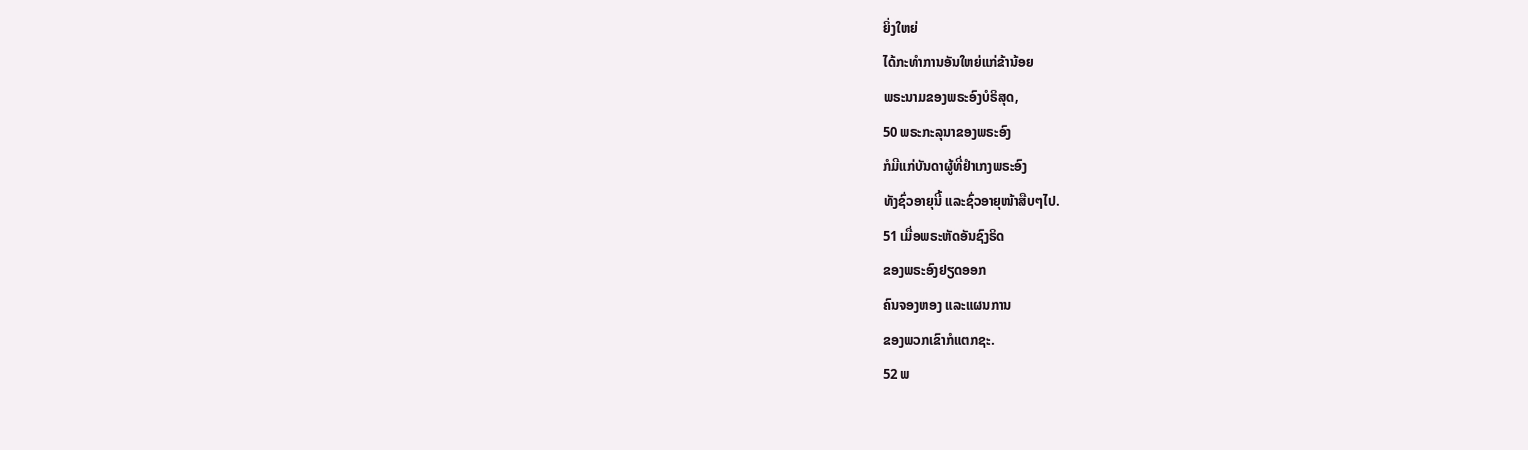ຍິ່ງໃຫຍ່
ໄດ້ກະທຳການອັນໃຫຍ່ແກ່ຂ້ານ້ອຍ
ພຣະນາມຂອງພຣະອົງບໍຣິສຸດ,
50 ພຣະກະລຸນາຂອງພຣະອົງ
ກໍມີແກ່ບັນດາຜູ້ທີ່ຢຳເກງພຣະອົງ
ທັງຊົ່ວອາຍຸນີ້ ແລະຊົ່ວອາຍຸໜ້າສືບໆໄປ.
51 ເມື່ອພຣະຫັດອັນຊົງຣິດ
ຂອງພຣະອົງຢຽດອອກ
ຄົນຈອງຫອງ ແລະແຜນການ
ຂອງພວກເຂົາກໍແຕກຊະ.
52 ພ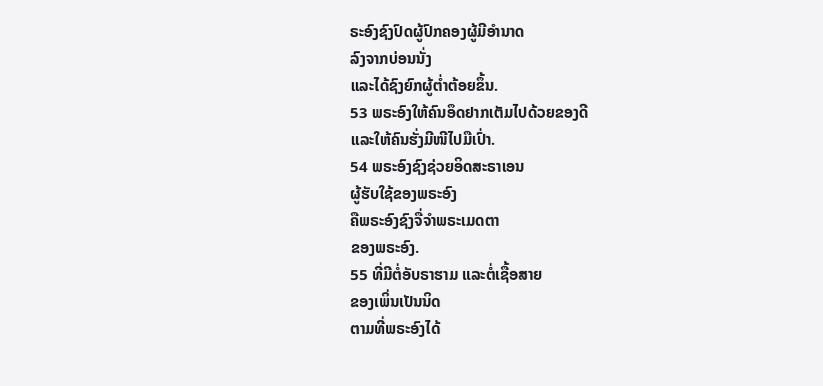ຣະອົງຊົງປົດຜູ້ປົກຄອງຜູ້ມີອຳນາດ
ລົງຈາກບ່ອນນັ່ງ
ແລະໄດ້ຊົງຍົກຜູ້ຕໍ່າຕ້ອຍຂຶ້ນ.
53 ພຣະອົງໃຫ້ຄົນອຶດຢາກເຕັມໄປດ້ວຍຂອງດີ
ແລະໃຫ້ຄົນຮັ່ງມີໜີໄປມືເປົ່າ.
54 ພຣະອົງຊົງຊ່ວຍອິດສະຣາເອນ
ຜູ້ຮັບໃຊ້ຂອງພຣະອົງ
ຄືພຣະອົງຊົງຈື່ຈຳພຣະເມດຕາ
ຂອງພຣະອົງ.
55 ທີ່ມີຕໍ່ອັບຣາຮາມ ແລະຕໍ່ເຊື້ອສາຍ
ຂອງເພິ່ນເປັນນິດ
ຕາມທີ່ພຣະອົງໄດ້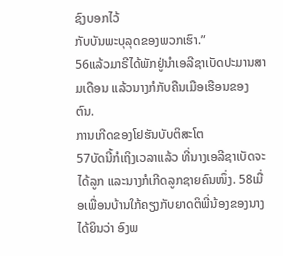ຊົງບອກໄວ້
ກັບບັນພະບຸລຸດຂອງພວກເຮົາ.”
56ແລ້ວມາຣີໄດ້ພັກຢູ່ນຳເອລີຊາເບັດປະມານສາມເດືອນ ແລ້ວນາງກໍກັບຄືນເມືອເຮືອນຂອງຕົນ.
ການເກີດຂອງໂຢຮັນບັບຕິສະໂຕ
57ບັດນີ້ກໍເຖິງເວລາແລ້ວ ທີ່ນາງເອລີຊາເບັດຈະໄດ້ລູກ ແລະນາງກໍເກີດລູກຊາຍຄົນໜຶ່ງ. 58ເມື່ອເພື່ອນບ້ານໃກ້ຄຽງກັບຍາດຕິພີ່ນ້ອງຂອງນາງໄດ້ຍິນວ່າ ອົງພ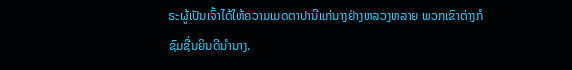ຣະຜູ້ເປັນເຈົ້າໄດ້ໃຫ້ຄວາມເມດຕາປານີແກ່ນາງຢ່າງຫລວງຫລາຍ ພວກເຂົາຕ່າງກໍຊົມຊື່ນຍິນດີນຳນາງ.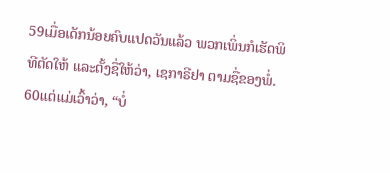59ເມື່ອເດັກນ້ອຍຄົບແປດວັນແລ້ວ ພວກເພິ່ນກໍເຮັດພິທີຕັດໃຫ້ ແລະຕັ້ງຊື່ໃຫ້ວ່າ, ເຊກາຣີຢາ ຕາມຊື່ຂອງພໍ່. 60ແຕ່ແມ່ເວົ້າວ່າ, “ບໍ່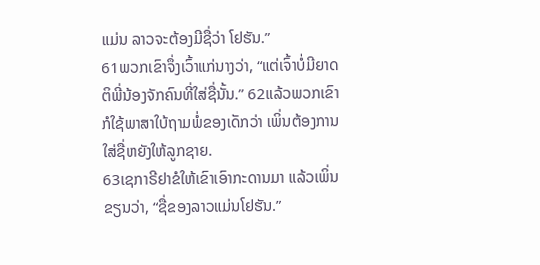ແມ່ນ ລາວຈະຕ້ອງມີຊື່ວ່າ ໂຢຮັນ.”
61ພວກເຂົາຈຶ່ງເວົ້າແກ່ນາງວ່າ, “ແຕ່ເຈົ້າບໍ່ມີຍາດຕິພີ່ນ້ອງຈັກຄົນທີ່ໃສ່ຊື່ນັ້ນ.” 62ແລ້ວພວກເຂົາກໍໃຊ້ພາສາໃບ້ຖາມພໍ່ຂອງເດັກວ່າ ເພິ່ນຕ້ອງການໃສ່ຊື່ຫຍັງໃຫ້ລູກຊາຍ.
63ເຊກາຣີຢາຂໍໃຫ້ເຂົາເອົາກະດານມາ ແລ້ວເພິ່ນຂຽນວ່າ, “ຊື່ຂອງລາວແມ່ນໂຢຮັນ.”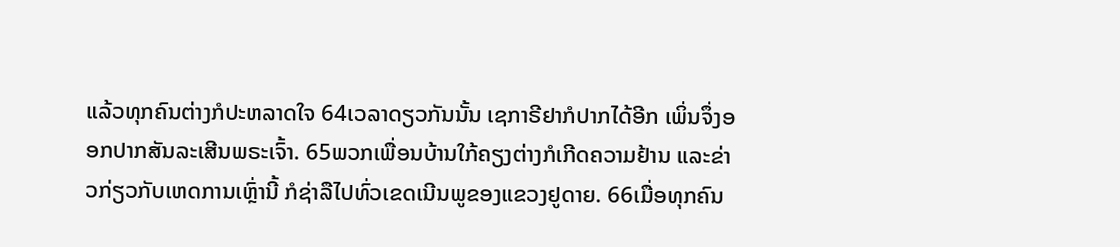ແລ້ວທຸກຄົນຕ່າງກໍປະຫລາດໃຈ 64ເວລາດຽວກັນນັ້ນ ເຊກາຣີຢາກໍປາກໄດ້ອີກ ເພິ່ນຈຶ່ງອອກປາກສັນລະເສີນພຣະເຈົ້າ. 65ພວກເພື່ອນບ້ານໃກ້ຄຽງຕ່າງກໍເກີດຄວາມຢ້ານ ແລະຂ່າວກ່ຽວກັບເຫດການເຫຼົ່ານີ້ ກໍຊ່າລືໄປທົ່ວເຂດເນີນພູຂອງແຂວງຢູດາຍ. 66ເມື່ອທຸກຄົນ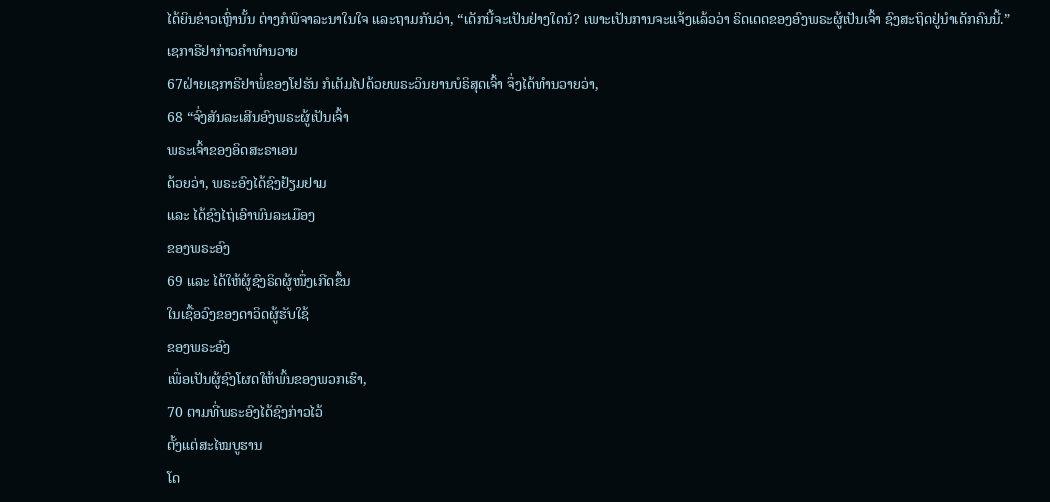ໄດ້ຍິນຂ່າວເຫຼົ່ານັ້ນ ຕ່າງກໍພິຈາລະນາໃນໃຈ ແລະຖາມກັນວ່າ, “ເດັກນີ້ຈະເປັນຢ່າງໃດນໍ? ເພາະເປັນການຈະແຈ້ງແລ້ວວ່າ ຣິດເດດຂອງອົງພຣະຜູ້ເປັນເຈົ້າ ຊົງສະຖິດຢູ່ນຳເດັກຄົນນີ້.”
ເຊກາຣີຢາກ່າວຄຳທຳນວາຍ
67ຝ່າຍເຊກາຣີຢາພໍ່ຂອງໂຢຮັນ ກໍເຕັມໄປດ້ວຍພຣະວິນຍານບໍຣິສຸດເຈົ້າ ຈຶ່ງໄດ້ທຳນວາຍວ່າ,
68 “ຈົ່ງສັນລະເສີນອົງພຣະຜູ້ເປັນເຈົ້າ
ພຣະເຈົ້າຂອງອິດສະຣາເອນ
ດ້ວຍວ່າ, ພຣະອົງໄດ້ຊົງຢ້ຽມຢາມ
ແລະ ໄດ້ຊົງໄຖ່ເອົາພົນລະເມືອງ
ຂອງພຣະອົງ
69 ແລະ ໄດ້ໃຫ້ຜູ້ຊົງຣິດຜູ້ໜຶ່ງເກີດຂຶ້ນ
ໃນເຊື້ອວົງຂອງດາວິດຜູ້ຮັບໃຊ້
ຂອງພຣະອົງ
ເພື່ອເປັນຜູ້ຊົງໂຜດໃຫ້ພົ້ນຂອງພວກເຮົາ,
70 ຕາມທີ່ພຣະອົງໄດ້ຊົງກ່າວໄວ້
ຕັ້ງແຕ່ສະໄໝບູຮານ
ໂດ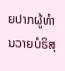ຍປາກຜູ້ທຳນວາຍບໍຣິສຸ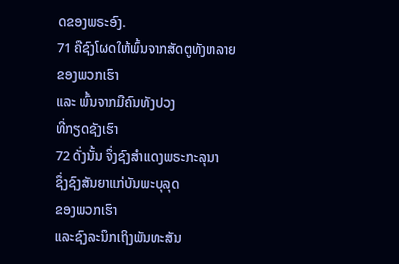ດຂອງພຣະອົງ.
71 ຄືຊົງໂຜດໃຫ້ພົ້ນຈາກສັດຕູທັງຫລາຍ
ຂອງພວກເຮົາ
ແລະ ພົ້ນຈາກມືຄົນທັງປວງ
ທີ່ກຽດຊັງເຮົາ
72 ດັ່ງນັ້ນ ຈຶ່ງຊົງສຳແດງພຣະກະລຸນາ
ຊຶ່ງຊົງສັນຍາແກ່ບັນພະບຸລຸດ
ຂອງພວກເຮົາ
ແລະຊົງລະນຶກເຖິງພັນທະສັນ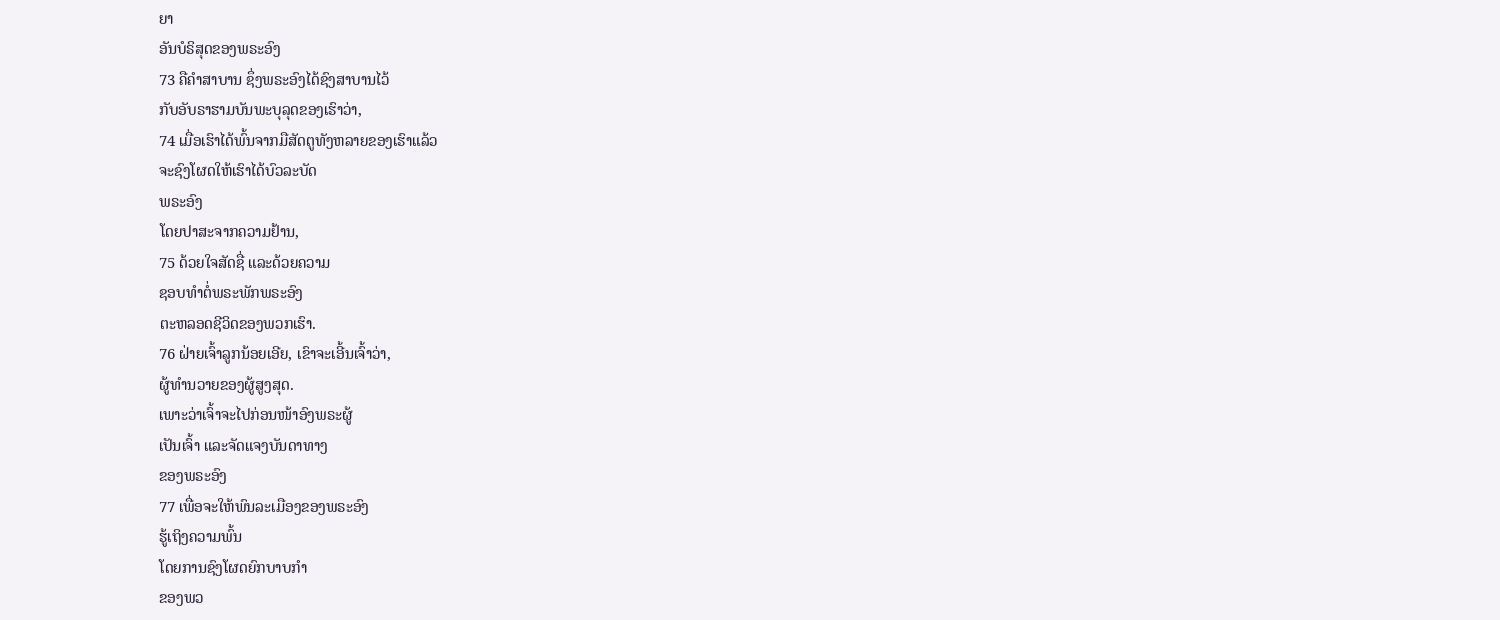ຍາ
ອັນບໍຣິສຸດຂອງພຣະອົງ
73 ຄືຄຳສາບານ ຊຶ່ງພຣະອົງໄດ້ຊົງສາບານໄວ້
ກັບອັບຣາຮາມບັນພະບຸລຸດຂອງເຮົາວ່າ,
74 ເມື່ອເຮົາໄດ້ພົ້ນຈາກມືສັດຕູທັງຫລາຍຂອງເຮົາແລ້ວ
ຈະຊົງໂຜດໃຫ້ເຮົາໄດ້ບົວລະບັດ
ພຣະອົງ
ໂດຍປາສະຈາກຄວາມຢ້ານ,
75 ດ້ວຍໃຈສັດຊື່ ແລະດ້ວຍຄວາມ
ຊອບທຳຕໍ່ພຣະພັກພຣະອົງ
ຕະຫລອດຊີວິດຂອງພວກເຮົາ.
76 ຝ່າຍເຈົ້າລູກນ້ອຍເອີຍ, ເຂົາຈະເອີ້ນເຈົ້າວ່າ,
ຜູ້ທຳນວາຍຂອງຜູ້ສູງສຸດ.
ເພາະວ່າເຈົ້າຈະໄປກ່ອນໜ້າອົງພຣະຜູ້
ເປັນເຈົ້າ ແລະຈັດແຈງບັນດາທາງ
ຂອງພຣະອົງ
77 ເພື່ອຈະໃຫ້ພົນລະເມືອງຂອງພຣະອົງ
ຮູ້ເຖິງຄວາມພົ້ນ
ໂດຍການຊົງໂຜດຍົກບາບກຳ
ຂອງພວ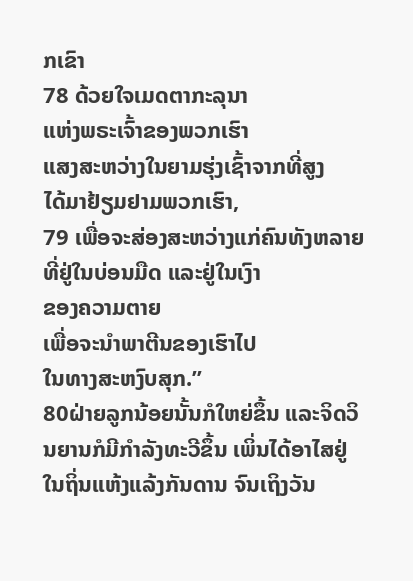ກເຂົາ
78 ດ້ວຍໃຈເມດຕາກະລຸນາ
ແຫ່ງພຣະເຈົ້າຂອງພວກເຮົາ
ແສງສະຫວ່າງໃນຍາມຮຸ່ງເຊົ້າຈາກທີ່ສູງ
ໄດ້ມາຢ້ຽມຢາມພວກເຮົາ,
79 ເພື່ອຈະສ່ອງສະຫວ່າງແກ່ຄົນທັງຫລາຍ
ທີ່ຢູ່ໃນບ່ອນມືດ ແລະຢູ່ໃນເງົາ
ຂອງຄວາມຕາຍ
ເພື່ອຈະນຳພາຕີນຂອງເຮົາໄປ
ໃນທາງສະຫງົບສຸກ.”
80ຝ່າຍລູກນ້ອຍນັ້ນກໍໃຫຍ່ຂຶ້ນ ແລະຈິດວິນຍານກໍມີກຳລັງທະວີຂຶ້ນ ເພິ່ນໄດ້ອາໄສຢູ່ໃນຖິ່ນແຫ້ງແລ້ງກັນດານ ຈົນເຖິງວັນ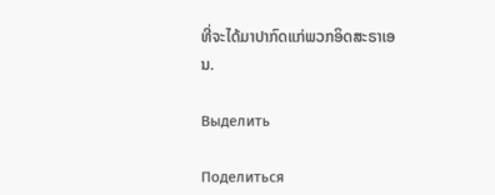ທີ່ຈະໄດ້ມາປາກົດແກ່ພວກອິດສະຣາເອນ.

Выделить

Поделиться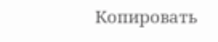Копировать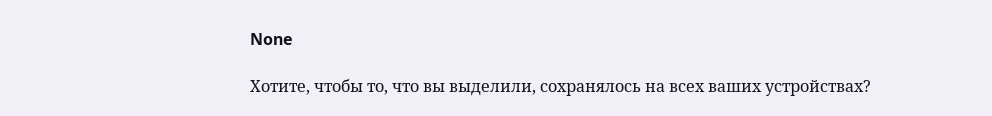None

Хотите, чтобы то, что вы выделили, сохранялось на всех ваших устройствах?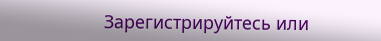Зарегистрируйтесь или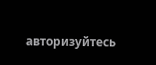авторизуйтесь